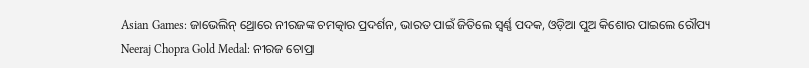Asian Games: ଜାଭେଲିନ୍ ଥ୍ରୋରେ ନୀରଜଙ୍କ ଚମତ୍କାର ପ୍ରଦର୍ଶନ, ଭାରତ ପାଇଁ ଜିତିଲେ ସ୍ୱର୍ଣ୍ଣ ପଦକ, ଓଡ଼ିଆ ପୁଅ କିଶୋର ପାଇଲେ ରୌପ୍ୟ
Neeraj Chopra Gold Medal: ନୀରଜ ଚୋପ୍ରା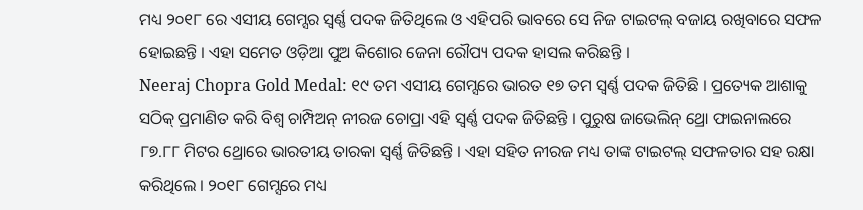ମଧ୍ୟ ୨୦୧୮ ରେ ଏସୀୟ ଗେମ୍ସର ସ୍ୱର୍ଣ୍ଣ ପଦକ ଜିତିଥିଲେ ଓ ଏହିପରି ଭାବରେ ସେ ନିଜ ଟାଇଟଲ୍ ବଜାୟ ରଖିବାରେ ସଫଳ ହୋଇଛନ୍ତି । ଏହା ସମେତ ଓଡ଼ିଆ ପୁଅ କିଶୋର ଜେନା ରୌପ୍ୟ ପଦକ ହାସଲ କରିଛନ୍ତି ।
Neeraj Chopra Gold Medal: ୧୯ ତମ ଏସୀୟ ଗେମ୍ସରେ ଭାରତ ୧୭ ତମ ସ୍ୱର୍ଣ୍ଣ ପଦକ ଜିତିଛି । ପ୍ରତ୍ୟେକ ଆଶାକୁ ସଠିକ୍ ପ୍ରମାଣିତ କରି ବିଶ୍ୱ ଚାମ୍ପିଅନ୍ ନୀରଜ ଚୋପ୍ରା ଏହି ସ୍ୱର୍ଣ୍ଣ ପଦକ ଜିତିଛନ୍ତି । ପୁରୁଷ ଜାଭେଲିନ୍ ଥ୍ରୋ ଫାଇନାଲରେ ୮୭.୮୮ ମିଟର ଥ୍ରୋରେ ଭାରତୀୟ ତାରକା ସ୍ୱର୍ଣ୍ଣ ଜିତିଛନ୍ତି । ଏହା ସହିତ ନୀରଜ ମଧ୍ୟ ତାଙ୍କ ଟାଇଟଲ୍ ସଫଳତାର ସହ ରକ୍ଷା କରିଥିଲେ । ୨୦୧୮ ଗେମ୍ସରେ ମଧ୍ୟ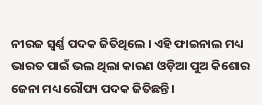ନୀରଜ ସ୍ୱର୍ଣ୍ଣ ପଦକ ଜିତିଥିଲେ । ଏହି ଫାଇନାଲ ମଧ୍ୟ ଭାରତ ପାଇଁ ଭଲ ଥିଲା କାରଣ ଓଡ଼ିଆ ପୁଅ କିଶୋର ଜେନା ମଧ୍ୟ ରୌପ୍ୟ ପଦକ ଜିତିଛନ୍ତି ।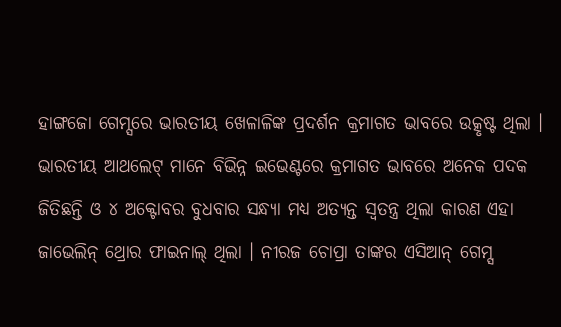ହାଙ୍ଗଜୋ ଗେମ୍ସରେ ଭାରତୀୟ ଖେଳାଳିଙ୍କ ପ୍ରଦର୍ଶନ କ୍ରମାଗତ ଭାବରେ ଉତ୍କୃଷ୍ଟ ଥିଲା । ଭାରତୀୟ ଆଥଲେଟ୍ ମାନେ ବିଭିନ୍ନ ଇଭେଣ୍ଟରେ କ୍ରମାଗତ ଭାବରେ ଅନେକ ପଦକ ଜିତିଛନ୍ତି ଓ ୪ ଅକ୍ଟୋବର ବୁଧବାର ସନ୍ଧ୍ୟା ମଧ୍ୟ ଅତ୍ୟନ୍ତ ସ୍ୱତନ୍ତ୍ର ଥିଲା କାରଣ ଏହା ଜାଭେଲିନ୍ ଥ୍ରୋର ଫାଇନାଲ୍ ଥିଲା । ନୀରଜ ଚୋପ୍ରା ତାଙ୍କର ଏସିଆନ୍ ଗେମ୍ସ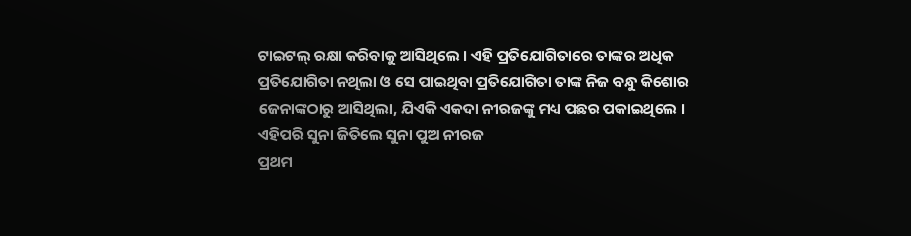ଟାଇଟଲ୍ ରକ୍ଷା କରିବାକୁ ଆସିଥିଲେ । ଏହି ପ୍ରତିଯୋଗିତାରେ ତାଙ୍କର ଅଧିକ ପ୍ରତିଯୋଗିତା ନଥିଲା ଓ ସେ ପାଇଥିବା ପ୍ରତିଯୋଗିତା ତାଙ୍କ ନିଜ ବନ୍ଧୁ କିଶୋର ଜେନାଙ୍କଠାରୁ ଆସିଥିଲା, ଯିଏକି ଏକଦା ନୀରଜଙ୍କୁ ମଧ୍ୟ ପଛର ପକାଇଥିଲେ ।
ଏହିପରି ସୁନା ଜିତିଲେ ସୁନା ପୁଅ ନୀରଜ
ପ୍ରଥମ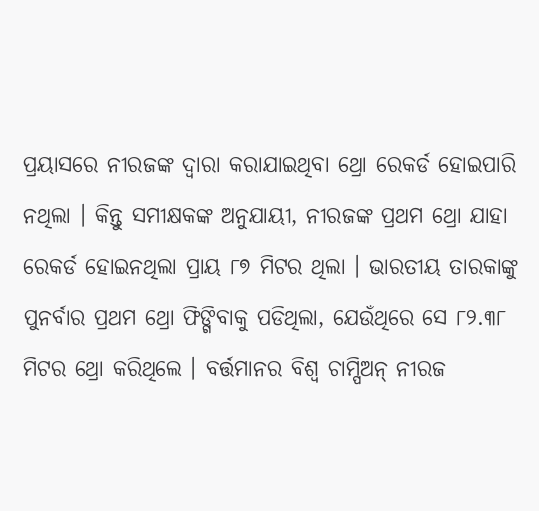ପ୍ରୟାସରେ ନୀରଜଙ୍କ ଦ୍ୱାରା କରାଯାଇଥିବା ଥ୍ରୋ ରେକର୍ଡ ହୋଇପାରି ନଥିଲା । କିନ୍ତୁ ସମୀକ୍ଷକଙ୍କ ଅନୁଯାୟୀ, ନୀରଜଙ୍କ ପ୍ରଥମ ଥ୍ରୋ ଯାହା ରେକର୍ଡ ହୋଇନଥିଲା ପ୍ରାୟ ୮୭ ମିଟର ଥିଲା । ଭାରତୀୟ ତାରକାଙ୍କୁ ପୁନର୍ବାର ପ୍ରଥମ ଥ୍ରୋ ଫିଙ୍ଗିବାକୁ ପଡିଥିଲା, ଯେଉଁଥିରେ ସେ ୮୨.୩୮ ମିଟର ଥ୍ରୋ କରିଥିଲେ । ବର୍ତ୍ତମାନର ବିଶ୍ୱ ଚାମ୍ପିଅନ୍ ନୀରଜ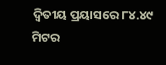ଦ୍ୱିତୀୟ ପ୍ରୟାସରେ ୮୪.୪୯ ମିଟର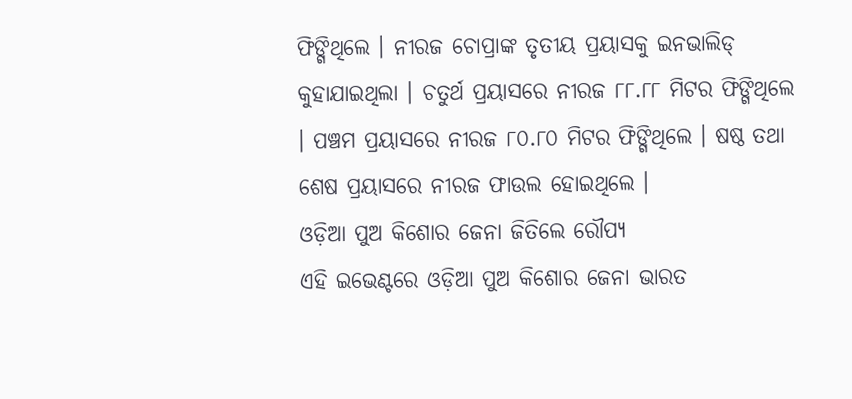ଫିଙ୍ଗିଥିଲେ । ନୀରଜ ଚୋପ୍ରାଙ୍କ ତୃତୀୟ ପ୍ରୟାସକୁ ଇନଭାଲିଡ୍ କୁହାଯାଇଥିଲା । ଚତୁର୍ଥ ପ୍ରୟାସରେ ନୀରଜ ୮୮.୮୮ ମିଟର ଫିଙ୍ଗିଥିଲେ । ପଞ୍ଚମ ପ୍ରୟାସରେ ନୀରଜ ୮୦.୮୦ ମିଟର ଫିଙ୍ଗିଥିଲେ । ଷଷ୍ଠ ତଥା ଶେଷ ପ୍ରୟାସରେ ନୀରଜ ଫାଉଲ ହୋଇଥିଲେ ।
ଓଡ଼ିଆ ପୁଅ କିଶୋର ଜେନା ଜିତିଲେ ରୌପ୍ୟ
ଏହି ଇଭେଣ୍ଟରେ ଓଡ଼ିଆ ପୁଅ କିଶୋର ଜେନା ଭାରତ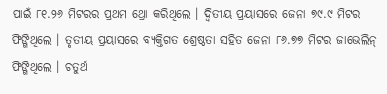ପାଇଁ ୮୧.୨୬ ମିଟରର ପ୍ରଥମ ଥ୍ରୋ କରିଥିଲେ । ଦ୍ୱିତୀୟ ପ୍ରୟାସରେ ଜେନା ୭୯.୯ ମିଟର ଫିଙ୍ଗିଥିଲେ । ତୃତୀୟ ପ୍ରୟାସରେ ବ୍ୟକ୍ତିଗତ ଶ୍ରେଷ୍ଠତା ସହିତ ଜେନା ୮୬.୭୭ ମିଟର ଜାଭେଲିନ୍ ଫିଙ୍ଗିଥିଲେ । ଚତୁର୍ଥ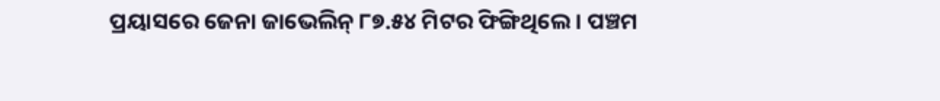ପ୍ରୟାସରେ ଜେନା ଜାଭେଲିନ୍ ୮୭.୫୪ ମିଟର ଫିଙ୍ଗିଥିଲେ । ପଞ୍ଚମ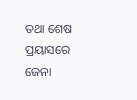ତଥା ଶେଷ ପ୍ରୟାସରେ ଜେନା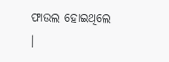ଫାଉଲ ହୋଇଥିଲେ ।